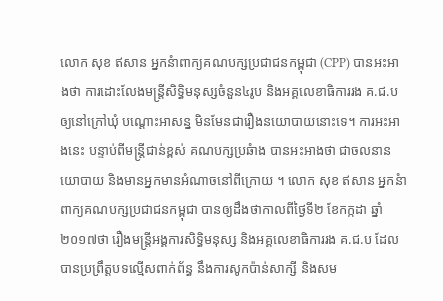លោក សុខ ឥសាន អ្នកនំាពាក្យគណបក្សប្រជាជនកម្ពុជា (CPP) បានអះអាងថា ការដោះលែងមន្ត្រីសិទ្ធិមនុស្សចំនួន៤រូប និងអគ្គលេខាធិការរង គ.ជ.ប ឲ្យនៅក្រៅឃុំ បណ្តោះអាសន្ន មិនមែនជារឿងនយោបាយនោះទេ។ ការអះអាងនេះ បន្ទាប់ពីមន្ត្រីជាន់ខ្ពស់ គណបក្សប្រឆំាង បានអះអាងថា ជាចលនានយោបាយ និងមានអ្នកមានអំណាចនៅពីក្រោយ ។ លោក សុខ ឥសាន អ្នកនំាពាក្យគណបក្សប្រជាជនកម្ពុជា បានឲ្យដឹងថាកាលពីថ្ងៃទី២ ខែកក្កដា ឆ្នាំ២០១៧ថា រឿងមន្ត្រីអង្គការសិទ្ធិមនុស្ស និងអគ្គលេខាធិការរង គ.ជ.ប ដែលបានប្រព្រឹត្តបទល្មើសពាក់ព័ន្ធ នឹងការសូកប៉ាន់សាក្សី និងសម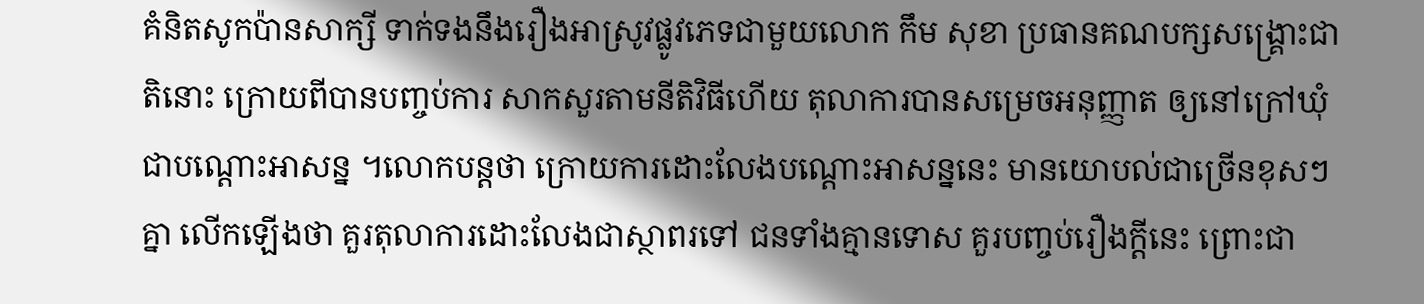គំនិតសូកប៉ានសាក្សី ទាក់ទងនឹងរឿងអាស្រូវផ្លូវភេទជាមួយលោក កឹម សុខា ប្រធានគណបក្សសង្គ្រោះជាតិនោះ ក្រោយពីបានបញ្ចប់ការ សាកសួរតាមនីតិវិធីហើយ តុលាការបានសម្រេចអនុញ្ញាត ឲ្យនៅក្រៅឃុំជាបណ្តោះអាសន្ន ។លោកបន្តថា ក្រោយការដោះលែងបណ្តោះអាសន្ននេះ មានយោបល់ជាច្រើនខុសៗគ្នា លើកឡើងថា គួរតុលាការដោះលែងជាស្ថាពរទៅ ជនទាំងគ្មានទោស គួរបញ្ចប់រឿងក្តីនេះ ព្រោះជា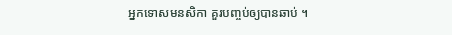អ្នកទោសមនសិកា គួរបញ្ចប់ឲ្យបានឆាប់ ។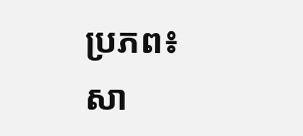ប្រភព៖សា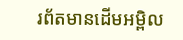រព័តមានដើមអម្ពិល